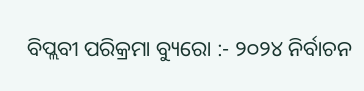ବିପ୍ଲବୀ ପରିକ୍ରମା ବ୍ୟୁରୋ :- ୨୦୨୪ ନିର୍ବାଚନ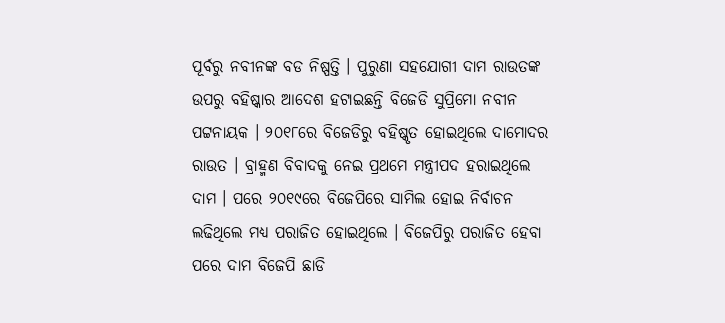ପୂର୍ବରୁ ନବୀନଙ୍କ ବଡ ନିଷ୍ପତ୍ତି । ପୁରୁଣା ସହଯୋଗୀ ଦାମ ରାଉତଙ୍କ ଉପରୁ ବହିଷ୍କାର ଆଦେଶ ହଟାଇଛନ୍ତି ବିଜେଡି ସୁପ୍ରିମୋ ନବୀନ ପଟ୍ଟନାୟକ । ୨୦୧୮ରେ ବିଜେଡିରୁ ବହିଷ୍କୃତ ହୋଇଥିଲେ ଦାମୋଦର ରାଉତ । ବ୍ରାହ୍ମଣ ବିବାଦକୁ ନେଇ ପ୍ରଥମେ ମନ୍ତ୍ରୀପଦ ହରାଇଥିଲେ ଦାମ । ପରେ ୨୦୧୯ରେ ବିଜେପିରେ ସାମିଲ ହୋଇ ନିର୍ବାଚନ ଲଢିଥିଲେ ମଧ୍ୟ ପରାଜିତ ହୋଇଥିଲେ । ବିଜେପିରୁ ପରାଜିତ ହେବା ପରେ ଦାମ ବିଜେପି ଛାଡି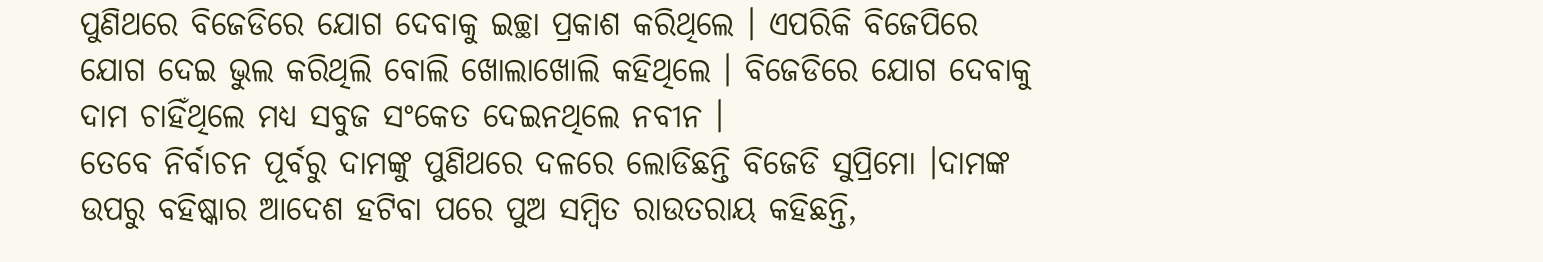ପୁଣିଥରେ ବିଜେଡିରେ ଯୋଗ ଦେବାକୁ ଇଚ୍ଛା ପ୍ରକାଶ କରିଥିଲେ । ଏପରିକି ବିଜେପିରେ ଯୋଗ ଦେଇ ଭୁଲ କରିଥିଲି ବୋଲି ଖୋଲାଖୋଲି କହିଥିଲେ । ବିଜେଡିରେ ଯୋଗ ଦେବାକୁ ଦାମ ଚାହିଁଥିଲେ ମଧ୍ୟ ସବୁଜ ସଂକେତ ଦେଇନଥିଲେ ନବୀନ ।
ତେବେ ନିର୍ବାଚନ ପୂର୍ବରୁ ଦାମଙ୍କୁ ପୁଣିଥରେ ଦଳରେ ଲୋଡିଛନ୍ତି ବିଜେଡି ସୁପ୍ରିମୋ ।ଦାମଙ୍କ ଉପରୁ ବହିଷ୍କାର ଆଦେଶ ହଟିବା ପରେ ପୁଅ ସମ୍ବିତ ରାଉତରାୟ କହିଛନ୍ତି,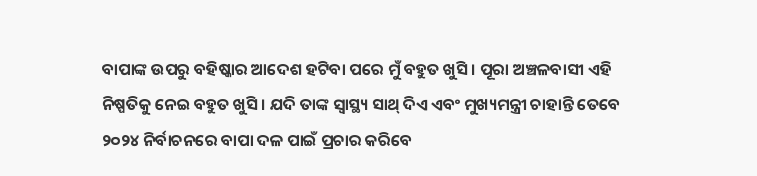ବାପାଙ୍କ ଉପରୁ ବହିଷ୍କାର ଆଦେଶ ହଟିବା ପରେ ମୁଁ ବହୁତ ଖୁସି । ପୂରା ଅଞ୍ଚଳବାସୀ ଏହି ନିଷ୍ପତିକୁ ନେଇ ବହୁତ ଖୁସି । ଯଦି ତାଙ୍କ ସ୍ୱାସ୍ଥ୍ୟ ସାଥ୍ ଦିଏ ଏବଂ ମୁଖ୍ୟମନ୍ତ୍ରୀ ଚାହାନ୍ତି ତେବେ ୨୦୨୪ ନିର୍ବାଚନରେ ବାପା ଦଳ ପାଇଁ ପ୍ରଚାର କରିବେ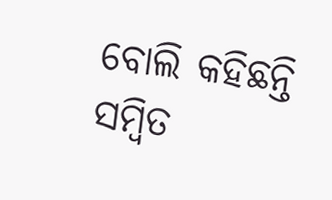ବୋଲି କହିଛନ୍ତି ସମ୍ବିତ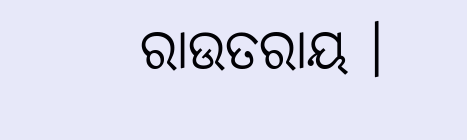ରାଉତରାୟ ।